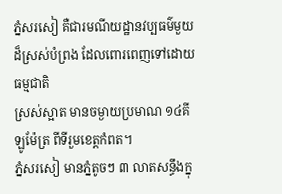ភ្នំសរសៀ គឺជារមណីយដ្ឋានវប្បធម៌មួយ ដ៏ស្រស់បំព្រង ដែលពោរពេញទៅដោយធម្មជាតិ
ស្រស់ស្អាត មានចម្ងាយប្រមាណ ១៤គីឡូម៉ែត្រ ពីទីរួមខេត្តកំពត។
ភ្នំសរសៀ មានភ្នំតូចៗ ៣ លាតសន្ធឹងក្នុ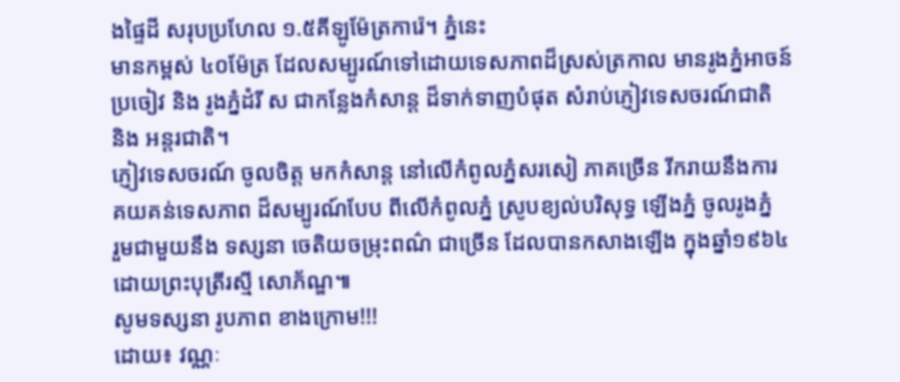ងផ្ទៃដី សរុបប្រហែល ១.៥គីឡូម៉ែត្រការ៉េ។ ភ្នំនេះ
មានកម្ពស់ ៤០ម៉ែត្រ ដែលសម្បូរណ៍ទៅដោយទេសភាពដ៏ស្រស់ត្រកាល មានរូងភ្នំអាចន៍
ប្រចៀវ និង រូងភ្នំដំរី ស ជាកន្លែងកំសាន្ត ដ៏ទាក់ទាញបំផុត សំរាប់ភ្ញៀវទេសចរណ៍ជាតិ
និង អន្តរជាតិ។
ភ្ញៀវទេសចរណ៍ ចូលចិត្ត មកកំសាន្ត នៅលើកំពូលភ្នំសរសៀ ភាគច្រើន រីករាយនឹងការ
គយគន់ទេសភាព ដ៏សម្បូរណ៍បែប ពីលើកំពូលភ្នំ ស្រូបខ្យល់បរិសុទ្ធ ឡើងភ្នំ ចូលរូងភ្នំ
រួមជាមួយនឹង ទស្សនា ចេតិយចម្រុះពណ៌ ជាច្រើន ដែលបានកសាងឡើង ក្នុងឆ្នាំ១៩៦៤
ដោយព្រះបុត្រីរស្មី សោភ័ណ្ឌ៕
សូមទស្សនា រូបភាព ខាងក្រោម!!!
ដោយ៖ វណ្ណៈ